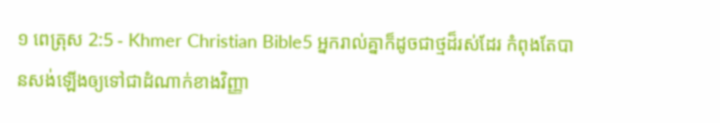១ ពេត្រុស 2:5 - Khmer Christian Bible5 អ្នករាល់គ្នាក៏ដូចជាថ្មដ៏រស់ដែរ កំពុងតែបានសង់ឡើងឲ្យទៅជាដំណាក់ខាងវិញ្ញា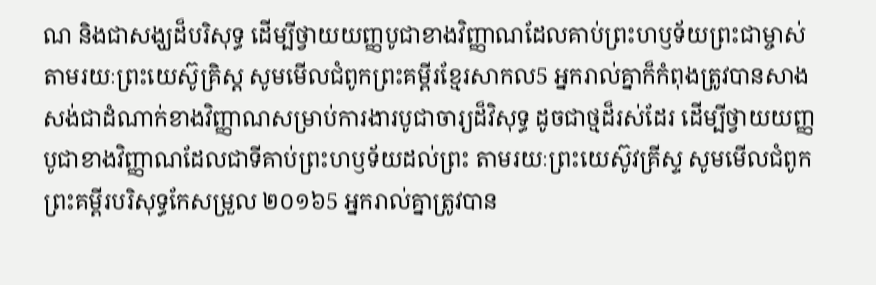ណ និងជាសង្ឃដ៏បរិសុទ្ធ ដើម្បីថ្វាយយញ្ញបូជាខាងវិញ្ញាណដែលគាប់ព្រះហឫទ័យព្រះជាម្ចាស់តាមរយៈព្រះយេស៊ូគ្រិស្ដ សូមមើលជំពូកព្រះគម្ពីរខ្មែរសាកល5 អ្នករាល់គ្នាក៏កំពុងត្រូវបានសាងសង់ជាដំណាក់ខាងវិញ្ញាណសម្រាប់ការងារបូជាចារ្យដ៏វិសុទ្ធ ដូចជាថ្មដ៏រស់ដែរ ដើម្បីថ្វាយយញ្ញបូជាខាងវិញ្ញាណដែលជាទីគាប់ព្រះហឫទ័យដល់ព្រះ តាមរយៈព្រះយេស៊ូវគ្រីស្ទ សូមមើលជំពូកព្រះគម្ពីរបរិសុទ្ធកែសម្រួល ២០១៦5 អ្នករាល់គ្នាត្រូវបាន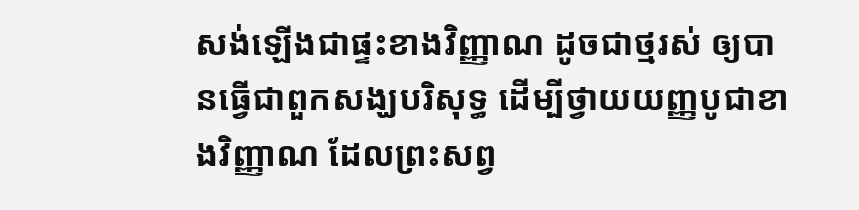សង់ឡើងជាផ្ទះខាងវិញ្ញាណ ដូចជាថ្មរស់ ឲ្យបានធ្វើជាពួកសង្ឃបរិសុទ្ធ ដើម្បីថ្វាយយញ្ញបូជាខាងវិញ្ញាណ ដែលព្រះសព្វ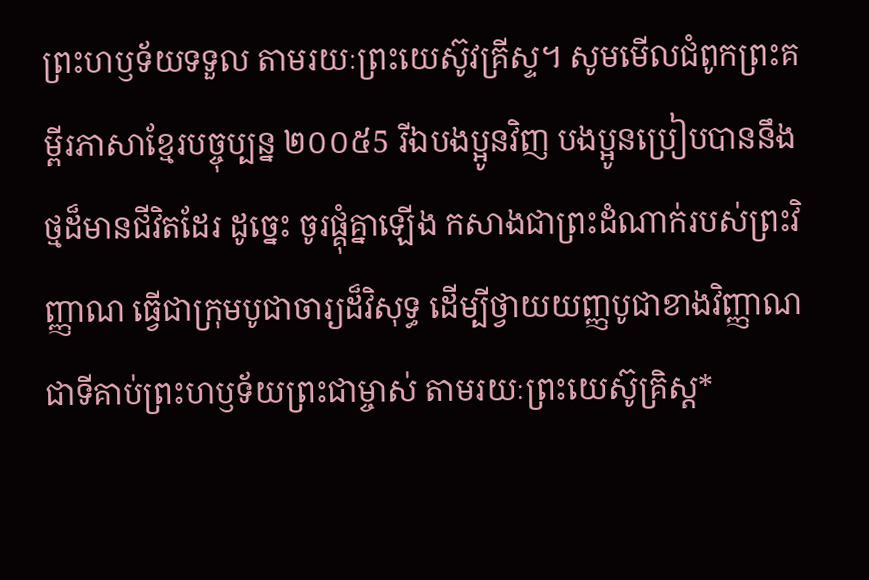ព្រះហឫទ័យទទួល តាមរយៈព្រះយេស៊ូវគ្រីស្ទ។ សូមមើលជំពូកព្រះគម្ពីរភាសាខ្មែរបច្ចុប្បន្ន ២០០៥5 រីឯបងប្អូនវិញ បងប្អូនប្រៀបបាននឹងថ្មដ៏មានជីវិតដែរ ដូច្នេះ ចូរផ្គុំគ្នាឡើង កសាងជាព្រះដំណាក់របស់ព្រះវិញ្ញាណ ធ្វើជាក្រុមបូជាចារ្យដ៏វិសុទ្ធ ដើម្បីថ្វាយយញ្ញបូជាខាងវិញ្ញាណ ជាទីគាប់ព្រះហឫទ័យព្រះជាម្ចាស់ តាមរយៈព្រះយេស៊ូគ្រិស្ត*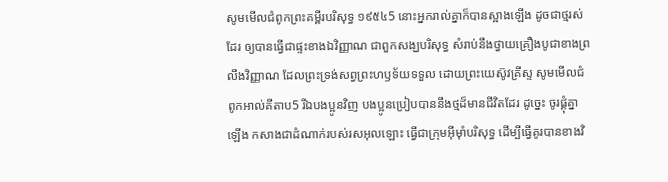សូមមើលជំពូកព្រះគម្ពីរបរិសុទ្ធ ១៩៥៤5 នោះអ្នករាល់គ្នាក៏បានស្អាងឡើង ដូចជាថ្មរស់ដែរ ឲ្យបានធ្វើជាផ្ទះខាងឯវិញ្ញាណ ជាពួកសង្ឃបរិសុទ្ធ សំរាប់នឹងថ្វាយគ្រឿងបូជាខាងព្រលឹងវិញ្ញាណ ដែលព្រះទ្រង់សព្វព្រះហឫទ័យទទួល ដោយព្រះយេស៊ូវគ្រីស្ទ សូមមើលជំពូកអាល់គីតាប5 រីឯបងប្អូនវិញ បងប្អូនប្រៀបបាននឹងថ្មដ៏មានជីវិតដែរ ដូច្នេះ ចូរផ្គុំគ្នាឡើង កសាងជាដំណាក់របស់រសអុលឡោះ ធ្វើជាក្រុមអ៊ីមុាំបរិសុទ្ធ ដើម្បីធ្វើគូរបានខាងវិ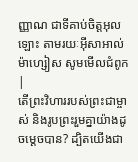ញ្ញាណ ជាទីគាប់ចិត្តអុលឡោះ តាមរយៈអ៊ីសាអាល់ម៉ាហ្សៀស សូមមើលជំពូក |
តើព្រះវិហាររបស់ព្រះជាម្ចាស់ និងរូបព្រះរួមគ្នាយ៉ាងដូចម្ដេចបាន? ដ្បិតយើងជា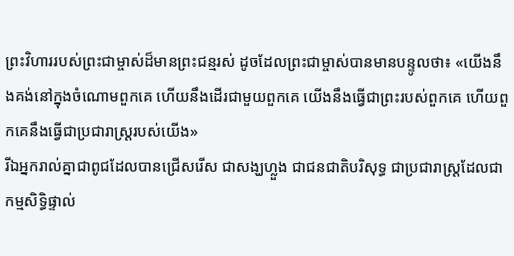ព្រះវិហាររបស់ព្រះជាម្ចាស់ដ៏មានព្រះជន្មរស់ ដូចដែលព្រះជាម្ចាស់បានមានបន្ទូលថា៖ «យើងនឹងគង់នៅក្នុងចំណោមពួកគេ ហើយនឹងដើរជាមួយពួកគេ យើងនឹងធ្វើជាព្រះរបស់ពួកគេ ហើយពួកគេនឹងធ្វើជាប្រជារាស្រ្ដរបស់យើង»
រីឯអ្នករាល់គ្នាជាពូជដែលបានជ្រើសរើស ជាសង្ឃហ្លួង ជាជនជាតិបរិសុទ្ធ ជាប្រជារាស្ដ្រដែលជាកម្មសិទ្ធិផ្ទាល់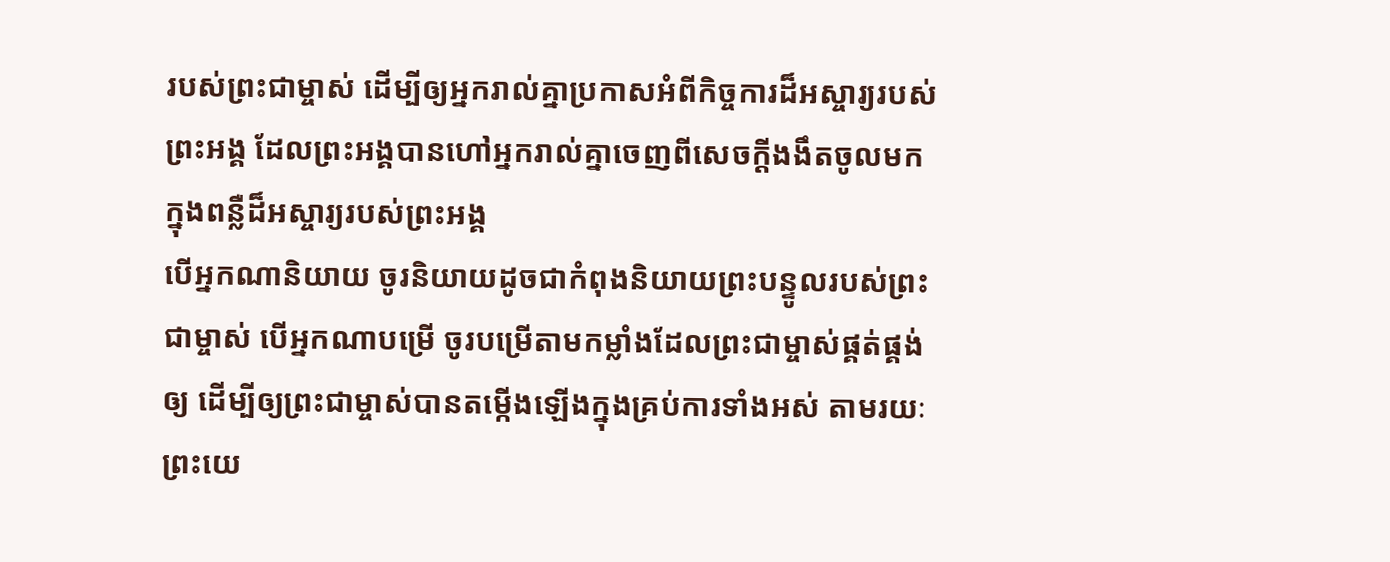របស់ព្រះជាម្ចាស់ ដើម្បីឲ្យអ្នករាល់គ្នាប្រកាសអំពីកិច្ចការដ៏អស្ចារ្យរបស់ព្រះអង្គ ដែលព្រះអង្គបានហៅអ្នករាល់គ្នាចេញពីសេចក្ដីងងឹតចូលមកក្នុងពន្លឺដ៏អស្ចារ្យរបស់ព្រះអង្គ
បើអ្នកណានិយាយ ចូរនិយាយដូចជាកំពុងនិយាយព្រះបន្ទូលរបស់ព្រះជាម្ចាស់ បើអ្នកណាបម្រើ ចូរបម្រើតាមកម្លាំងដែលព្រះជាម្ចាស់ផ្គត់ផ្គង់ឲ្យ ដើម្បីឲ្យព្រះជាម្ចាស់បានតម្កើងឡើងក្នុងគ្រប់ការទាំងអស់ តាមរយៈព្រះយេ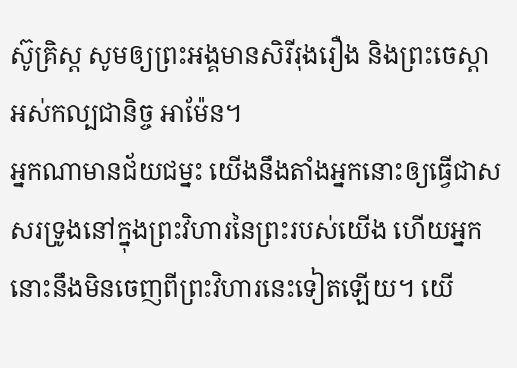ស៊ូគ្រិស្ដ សូមឲ្យព្រះអង្គមានសិរីរុងរឿង និងព្រះចេស្ដាអស់កល្បជានិច្ច អាម៉ែន។
អ្នកណាមានជ័យជម្នះ យើងនឹងតាំងអ្នកនោះឲ្យធ្វើជាសសរទ្រូងនៅក្នុងព្រះវិហារនៃព្រះរបស់យើង ហើយអ្នកនោះនឹងមិនចេញពីព្រះវិហារនេះទៀតឡើយ។ យើ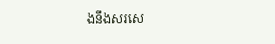ងនឹងសរសេ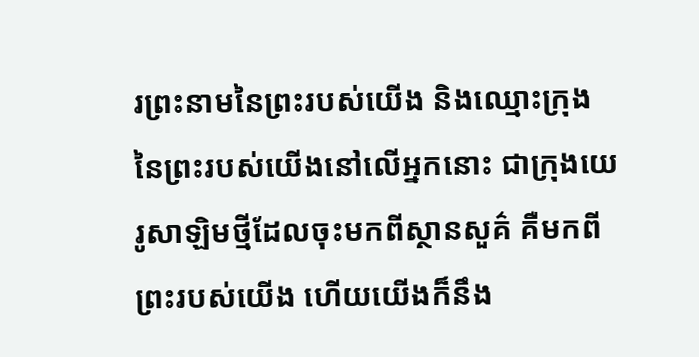រព្រះនាមនៃព្រះរបស់យើង និងឈ្មោះក្រុងនៃព្រះរបស់យើងនៅលើអ្នកនោះ ជាក្រុងយេរូសាឡិមថ្មីដែលចុះមកពីស្ថានសួគ៌ គឺមកពីព្រះរបស់យើង ហើយយើងក៏នឹង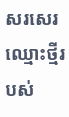សរសេរឈ្មោះថ្មីរបស់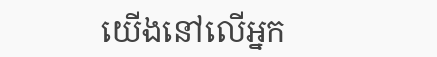យើងនៅលើអ្នក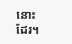នោះដែរ។